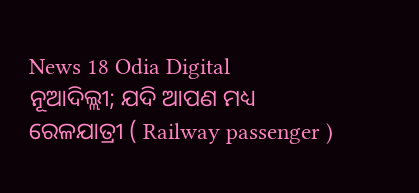News 18 Odia Digital
ନୂଆଦିଲ୍ଲୀ; ଯଦି ଆପଣ ମଧ୍ୟ ରେଳଯାତ୍ରୀ ( Railway passenger )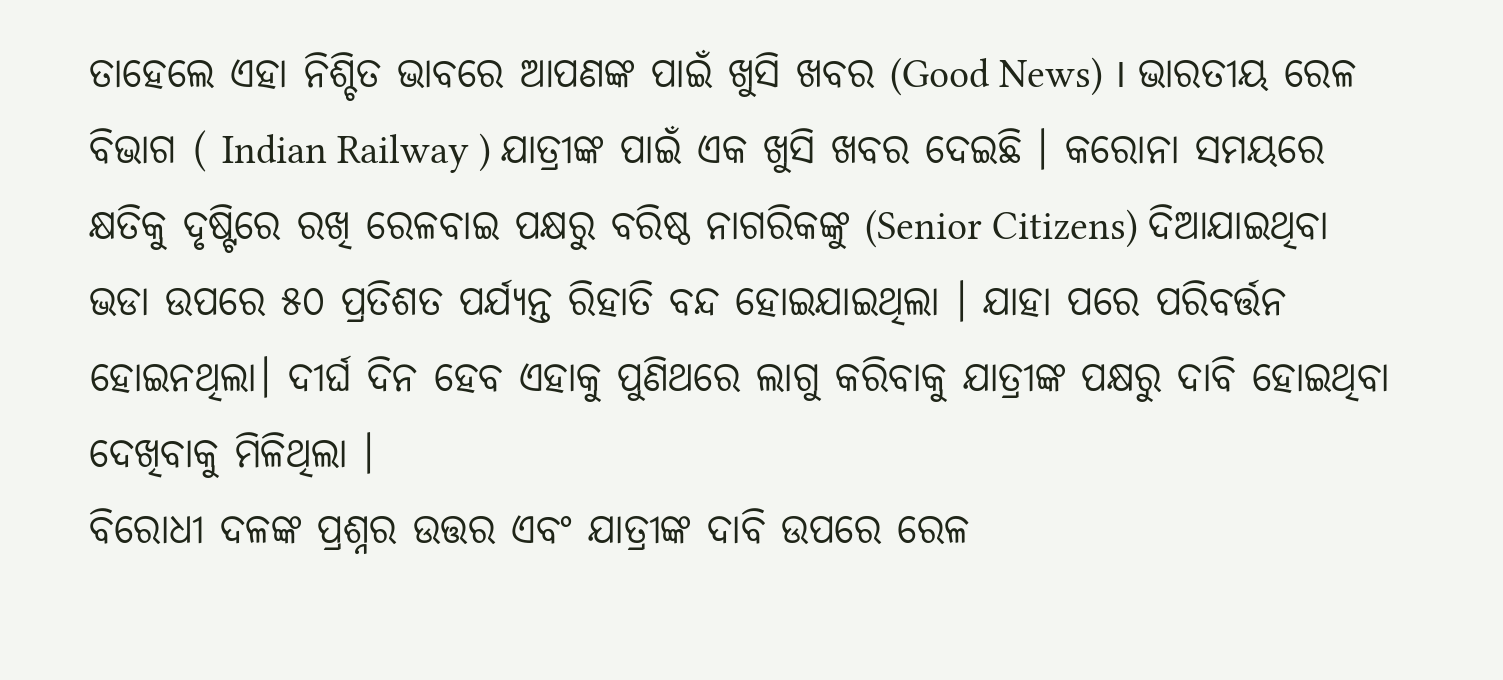ତାହେଲେ ଏହା ନିଶ୍ଚିତ ଭାବରେ ଆପଣଙ୍କ ପାଇଁ ଖୁସି ଖବର (Good News) । ଭାରତୀୟ ରେଳ ବିଭାଗ ( Indian Railway ) ଯାତ୍ରୀଙ୍କ ପାଇଁ ଏକ ଖୁସି ଖବର ଦେଇଛି । କରୋନା ସମୟରେ କ୍ଷତିକୁ ଦୃଷ୍ଟିରେ ରଖି ରେଳବାଇ ପକ୍ଷରୁ ବରିଷ୍ଠ ନାଗରିକଙ୍କୁ (Senior Citizens) ଦିଆଯାଇଥିବା ଭଡା ଉପରେ ୫୦ ପ୍ରତିଶତ ପର୍ଯ୍ୟନ୍ତ ରିହାତି ବନ୍ଦ ହୋଇଯାଇଥିଲା । ଯାହା ପରେ ପରିବର୍ତ୍ତନ ହୋଇନଥିଲା। ଦୀର୍ଘ ଦିନ ହେବ ଏହାକୁ ପୁଣିଥରେ ଲାଗୁ କରିବାକୁ ଯାତ୍ରୀଙ୍କ ପକ୍ଷରୁ ଦାବି ହୋଇଥିବା ଦେଖିବାକୁ ମିଳିଥିଲା ।
ବିରୋଧୀ ଦଳଙ୍କ ପ୍ରଶ୍ନର ଉତ୍ତର ଏବଂ ଯାତ୍ରୀଙ୍କ ଦାବି ଉପରେ ରେଳ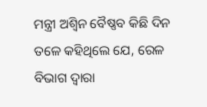ମନ୍ତ୍ରୀ ଅଶ୍ୱିନ ବୈଷ୍ଣବ କିଛି ଦିନ ତଳେ କହିଥିଲେ ଯେ, ରେଳ ବିଭାଗ ଦ୍ୱାରା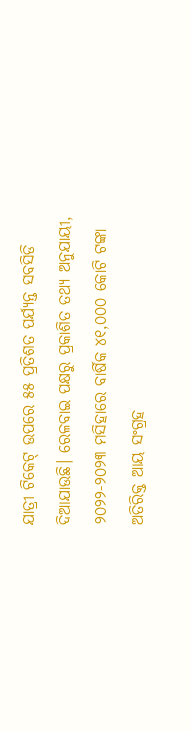ଯାତ୍ରୀ ଟିକେଟ୍ ଉପରେ ୫୫ ପ୍ରତିଶତ ପର୍ଯ୍ୟନ୍ତ ସବସିଡି ଦିଆଯାଉଛି। ରେଳବାଇ ପକ୍ଷରୁ ପ୍ରକାଶିତ ତଥ୍ୟ ଅନୁଯାୟୀ, ୨୦୨୨-୨୦୨୩ ମସିହାରେ ବାର୍ଷିକ ୪୧,୦୦୦ କୋଟି ଟଙ୍କା ଅତିରିକ୍ତ ଆୟ ସଂଗ୍ରହ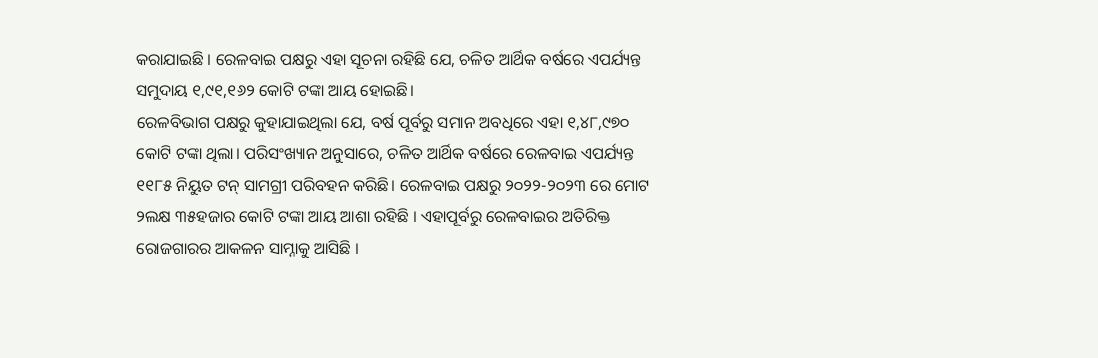କରାଯାଇଛି । ରେଳବାଇ ପକ୍ଷରୁ ଏହା ସୂଚନା ରହିଛି ଯେ, ଚଳିତ ଆର୍ଥିକ ବର୍ଷରେ ଏପର୍ଯ୍ୟନ୍ତ ସମୁଦାୟ ୧,୯୧,୧୬୨ କୋଟି ଟଙ୍କା ଆୟ ହୋଇଛି।
ରେଳବିଭାଗ ପକ୍ଷରୁ କୁହାଯାଇଥିଲା ଯେ, ବର୍ଷ ପୂର୍ବରୁ ସମାନ ଅବଧିରେ ଏହା ୧,୪୮,୯୭୦ କୋଟି ଟଙ୍କା ଥିଲା। ପରିସଂଖ୍ୟାନ ଅନୁସାରେ, ଚଳିତ ଆର୍ଥିକ ବର୍ଷରେ ରେଳବାଇ ଏପର୍ଯ୍ୟନ୍ତ ୧୧୮୫ ନିୟୁତ ଟନ୍ ସାମଗ୍ରୀ ପରିବହନ କରିଛି। ରେଳବାଇ ପକ୍ଷରୁ ୨୦୨୨-୨୦୨୩ ରେ ମୋଟ ୨ଲକ୍ଷ ୩୫ହଜାର କୋଟି ଟଙ୍କା ଆୟ ଆଶା ରହିଛି । ଏହାପୂର୍ବରୁ ରେଳବାଇର ଅତିରିକ୍ତ ରୋଜଗାରର ଆକଳନ ସାମ୍ନାକୁ ଆସିଛି ।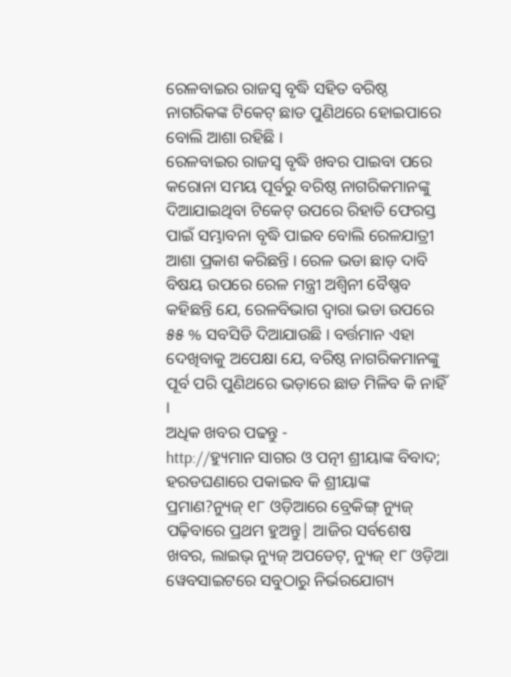ରେଳବାଇର ରାଜସ୍ୱ ବୃଦ୍ଧି ସହିତ ବରିଷ୍ଠ ନାଗରିକଙ୍କ ଟିକେଟ୍ ଛାଡ ପୁଣିଥରେ ହୋଇପାରେ ବୋଲି ଆଶା ରହିଛି ।
ରେଳବାଇର ରାଜସ୍ୱ ବୃଦ୍ଧି ଖବର ପାଇବା ପରେ କରୋନା ସମୟ ପୂର୍ବରୁ ବରିଷ୍ଠ ନାଗରିକମାନଙ୍କୁ ଦିଆଯାଇଥିବା ଟିକେଟ୍ ଉପରେ ରିହାତି ଫେରସ୍ତ ପାଇଁ ସମ୍ଭାବନା ବୃଦ୍ଧି ପାଇବ ବୋଲି ରେଳଯାତ୍ରୀ ଆଶା ପ୍ରକାଶ କରିଛନ୍ତି । ରେଳ ଭଡା ଛାଡ଼ ଦାବି ବିଷୟ ଉପରେ ରେଳ ମନ୍ତ୍ରୀ ଅଶ୍ୱିନୀ ବୈଷ୍ଣବ କହିଛନ୍ତି ଯେ, ରେଳବିଭାଗ ଦ୍ୱାରା ଭଡା ଉପରେ ୫୫ % ସବସିଡି ଦିଆଯାଉଛି । ବର୍ତ୍ତମାନ ଏହା ଦେଖିବାକୁ ଅପେକ୍ଷା ଯେ, ବରିଷ୍ଠ ନାଗରିକମାନଙ୍କୁ ପୂର୍ବ ପରି ପୁଣିଥରେ ଭଡ଼ାରେ ଛାଡ ମିଳିବ କି ନାହିଁ ।
ଅଧିକ ଖବର ପଢନ୍ତୁ -
http://ହ୍ୟୁମାନ ସାଗର ଓ ପତ୍ନୀ ଶ୍ରୀୟାଙ୍କ ବିବାଦ; ହରଡଘଣାରେ ପକାଇବ କି ଶ୍ରୀୟାଙ୍କ ପ୍ରମାଣ?ନ୍ୟୁଜ୍ ୧୮ ଓଡ଼ିଆରେ ବ୍ରେକିଙ୍ଗ୍ ନ୍ୟୁଜ୍ ପଢ଼ିବାରେ ପ୍ରଥମ ହୁଅନ୍ତୁ| ଆଜିର ସର୍ବଶେଷ ଖବର, ଲାଇଭ୍ ନ୍ୟୁଜ୍ ଅପଡେଟ୍, ନ୍ୟୁଜ୍ ୧୮ ଓଡ଼ିଆ ୱେବସାଇଟରେ ସବୁଠାରୁ ନିର୍ଭରଯୋଗ୍ୟ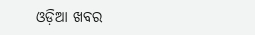ଓଡ଼ିଆ ଖବର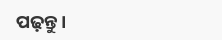ପଢ଼ନ୍ତୁ ।